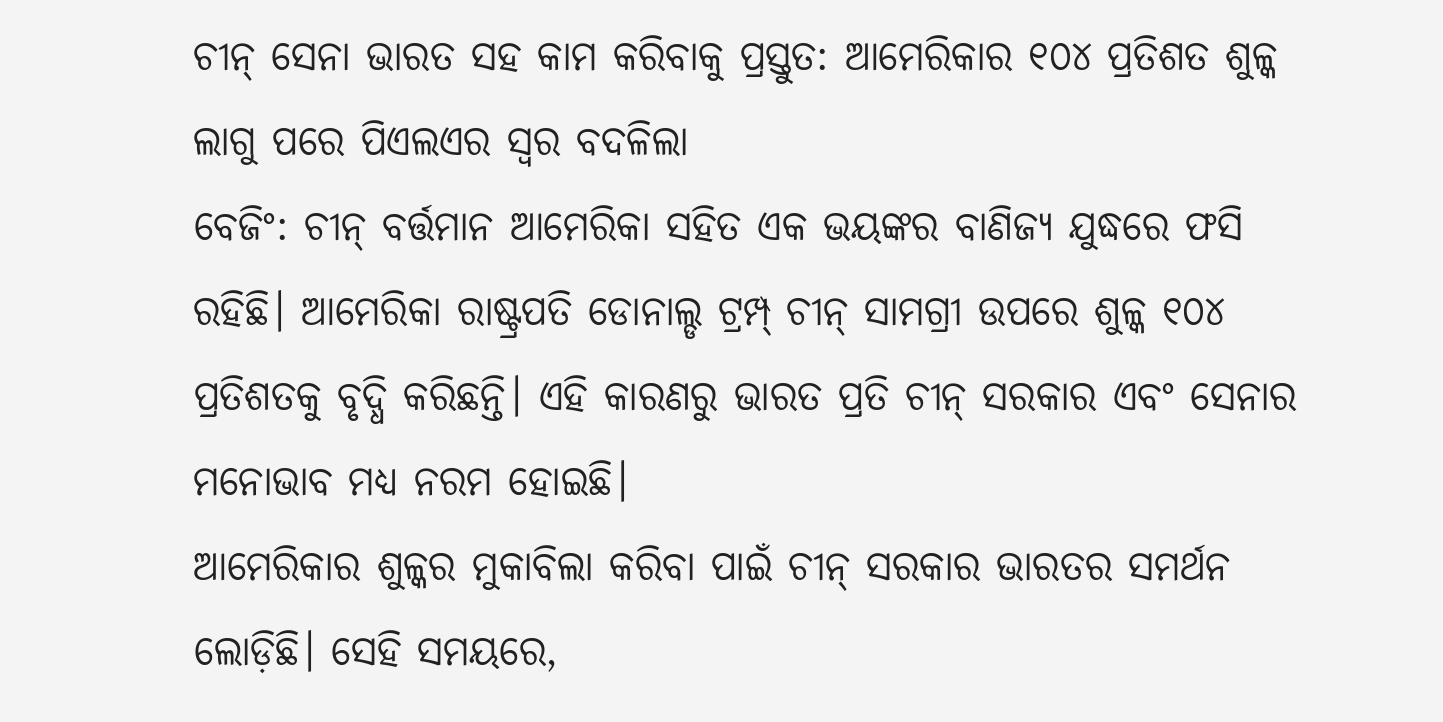ଚୀନ୍ ସେନା ଭାରତ ସହ କାମ କରିବାକୁ ପ୍ରସ୍ତୁତ: ଆମେରିକାର ୧୦୪ ପ୍ରତିଶତ ଶୁଳ୍କ ଲାଗୁ ପରେ ପିଏଲଏର ସ୍ୱର ବଦଳିଲା
ବେଜିଂ: ଚୀନ୍ ବର୍ତ୍ତମାନ ଆମେରିକା ସହିତ ଏକ ଭୟଙ୍କର ବାଣିଜ୍ୟ ଯୁଦ୍ଧରେ ଫସି ରହିଛି। ଆମେରିକା ରାଷ୍ଟ୍ରପତି ଡୋନାଲ୍ଡ ଟ୍ରମ୍ପ୍ ଚୀନ୍ ସାମଗ୍ରୀ ଉପରେ ଶୁଳ୍କ ୧୦୪ ପ୍ରତିଶତକୁ ବୃଦ୍ଧି କରିଛନ୍ତି। ଏହି କାରଣରୁ ଭାରତ ପ୍ରତି ଚୀନ୍ ସରକାର ଏବଂ ସେନାର ମନୋଭାବ ମଧ୍ୟ ନରମ ହୋଇଛି।
ଆମେରିକାର ଶୁଳ୍କର ମୁକାବିଲା କରିବା ପାଇଁ ଚୀନ୍ ସରକାର ଭାରତର ସମର୍ଥନ ଲୋଡ଼ିଛି। ସେହି ସମୟରେ,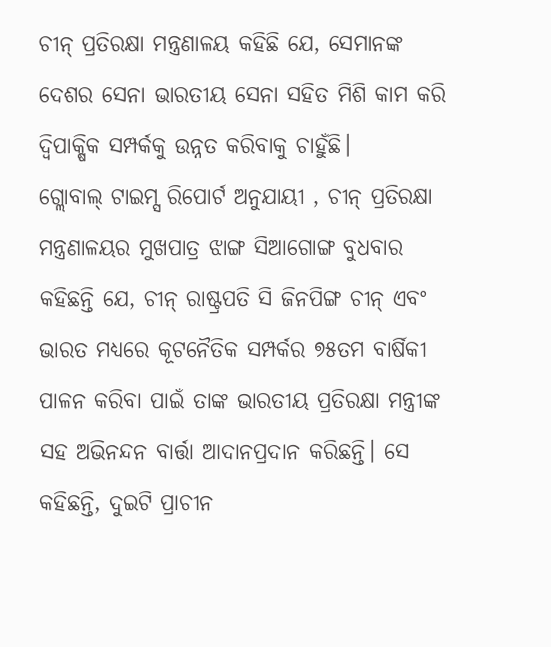ଚୀନ୍ ପ୍ରତିରକ୍ଷା ମନ୍ତ୍ରଣାଳୟ କହିଛି ଯେ, ସେମାନଙ୍କ ଦେଶର ସେନା ଭାରତୀୟ ସେନା ସହିତ ମିଶି କାମ କରି ଦ୍ୱିପାକ୍ଷିକ ସମ୍ପର୍କକୁ ଉନ୍ନତ କରିବାକୁ ଚାହୁଁଛି।
ଗ୍ଲୋବାଲ୍ ଟାଇମ୍ସ ରିପୋର୍ଟ ଅନୁଯାୟୀ , ଚୀନ୍ ପ୍ରତିରକ୍ଷା ମନ୍ତ୍ରଣାଳୟର ମୁଖପାତ୍ର ଝାଙ୍ଗ ସିଆଗୋଙ୍ଗ ବୁଧବାର କହିଛନ୍ତି ଯେ, ଚୀନ୍ ରାଷ୍ଟ୍ରପତି ସି ଜିନପିଙ୍ଗ ଚୀନ୍ ଏବଂ ଭାରତ ମଧ୍ୟରେ କୂଟନୈତିକ ସମ୍ପର୍କର ୭୫ତମ ବାର୍ଷିକୀ ପାଳନ କରିବା ପାଇଁ ତାଙ୍କ ଭାରତୀୟ ପ୍ରତିରକ୍ଷା ମନ୍ତ୍ରୀଙ୍କ ସହ ଅଭିନନ୍ଦନ ବାର୍ତ୍ତା ଆଦାନପ୍ରଦାନ କରିଛନ୍ତି। ସେ କହିଛନ୍ତି, ଦୁଇଟି ପ୍ରାଚୀନ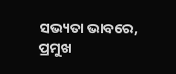ସଭ୍ୟତା ଭାବରେ, ପ୍ରମୁଖ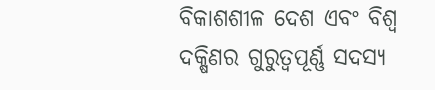ବିକାଶଶୀଳ ଦେଶ ଏବଂ ବିଶ୍ୱ ଦକ୍ଷିଣର ଗୁରୁତ୍ୱପୂର୍ଣ୍ଣ ସଦସ୍ୟ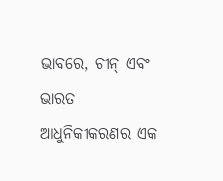ଭାବରେ, ଚୀନ୍ ଏବଂ ଭାରତ ଆଧୁନିକୀକରଣର ଏକ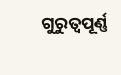ଗୁରୁତ୍ୱପୂର୍ଣ୍ଣ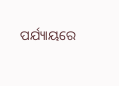ପର୍ଯ୍ୟାୟରେ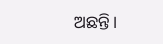ଅଛନ୍ତି।